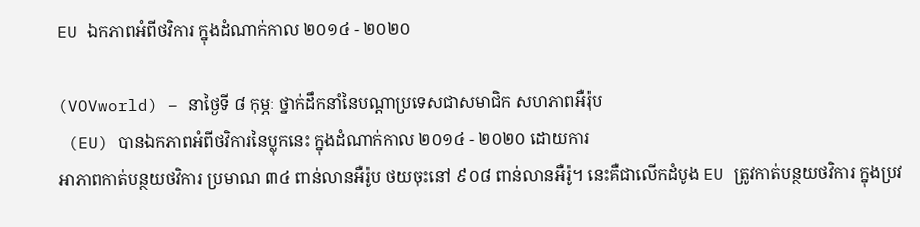EU ឯកភាពអំពីថវិការ ក្នុងដំណាក់កាល ២០១៤ - ២០២០

(VOVworld) – នាថ្ងៃទី ៨ កុម្ភៈ ថ្នាក់ដឹកនាំនៃបណ្ដាប្រទេសជាសមាជិក សហភាពអឺរ៉ុប
 (EU) បានឯកភាពអំពីថវិការនៃប្លុកនេះ ក្នុងដំណាក់កាល ២០១៤ - ២០២០ ដោយការ
អាភាពកាត់បន្ថយថវិការ ប្រមាណ ៣៤ ពាន់លានអឺរ៉ូប ថយចុះនៅ ៩០៨ ពាន់លានអឺរ៉ូ។ នេះគឺជាលើកដំបូង EU ត្រូវកាត់បន្ថយថវិការ ក្នុងប្រវ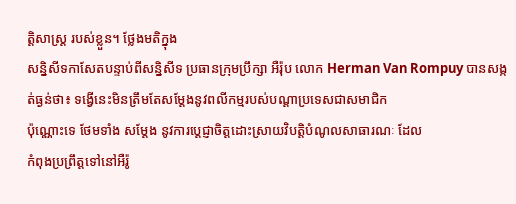ត្តិសាស្ត្រ របស់ខ្លួន។ ថ្លែងមតិក្នុង
សន្និសីទកាសែតបន្ទាប់ពីសន្និសីទ ប្រធានក្រុមប្រឹក្សា អឺរ៉ុប លោក Herman Van Rompuy បានសង្កត់ធ្ងន់ថា៖ ទង្វើនេះមិនត្រឹមតែសម្តែងនូវពលីកម្មរបស់បណ្ដាប្រទេសជាសមាជិក
ប៉ុណ្ណោះទេ ថែមទាំង សម្តែង នូវការប្តេជ្ញាចិត្តដោះស្រាយវិបត្តិបំណូលសាធារណៈ ដែល
កំពុងប្រព្រឹត្តទៅនៅអឺរ៉ូ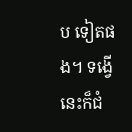ប ទៀតផង។ ទង្វើនេះក៏ជំ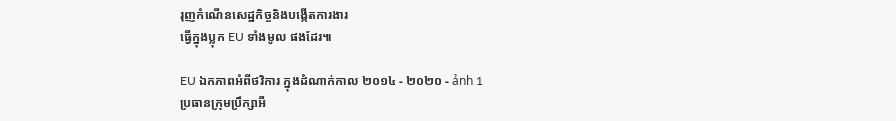រុញកំណើនសេដ្ឋកិច្ចនិងបង្កើតការងារ
ធ្វើក្នុងប្លុក EU ទាំងមូល ផងដែរ៕

EU ឯកភាពអំពីថវិការ ក្នុងដំណាក់កាល ២០១៤ - ២០២០ - ảnh 1
ប្រធានក្រុមប្រឹក្សាអឺ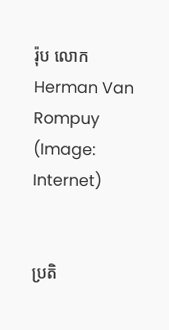រ៉ុប លោក Herman Van Rompuy (Image: Internet)


ប្រតិ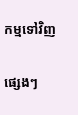កម្មទៅវិញ

ផ្សេងៗ